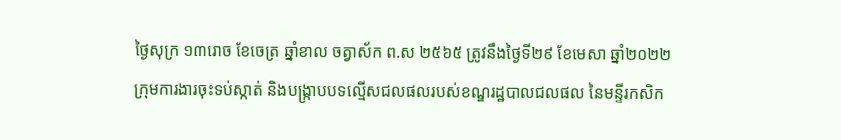ថ្ងៃសុក្រ ១៣រោច ខែចេត្រ ឆ្នាំខាល ចត្វាស័ក ព.ស ២៥៦៥ ត្រូវនឹងថ្ងៃទី២៩ ខែមេសា ឆ្នាំ២០២២
ក្រុមការងារចុះទប់ស្កាត់ និងបង្ក្រាបបទល្មើសជលផលរបស់ខណ្ឌរដ្ឋបាលជលផល នៃមន្ទីរកសិក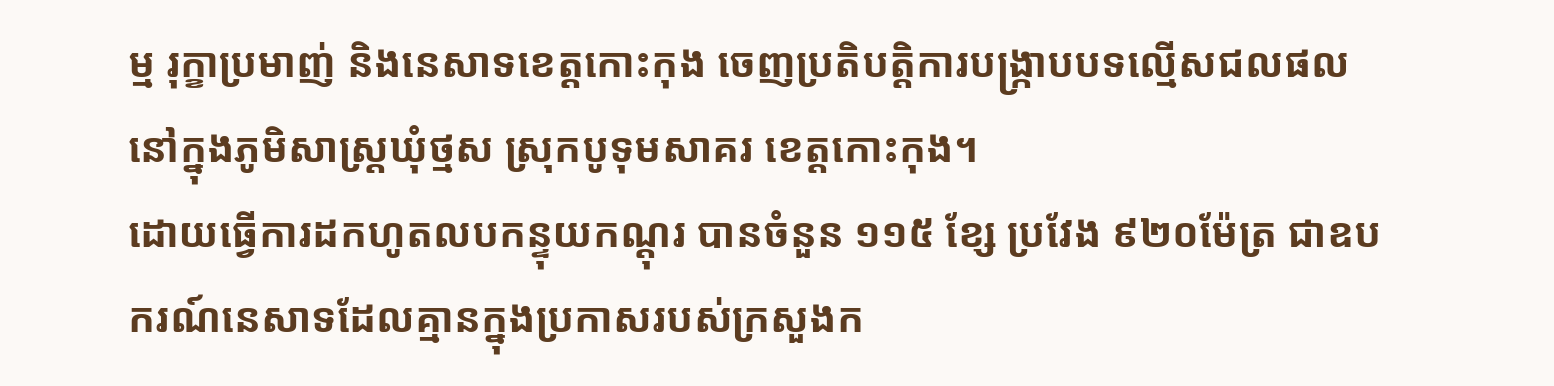ម្ម រុក្ខាប្រមាញ់ និងនេសាទខេត្តកោះកុង ចេញប្រតិបត្តិការបង្ក្រាបបទល្មើសជលផល នៅក្នុងភូមិសាស្ត្រឃុំថ្មស ស្រុកបូទុមសាគរ ខេត្តកោះកុង។
ដោយធ្វើការដកហូតលបកន្ទុយកណ្តុរ បានចំនួន ១១៥ ខ្សែ ប្រវែង ៩២០ម៉ែត្រ ជាឧបករណ៍នេសាទដែលគ្មានក្នុងប្រកាសរបស់ក្រសួងក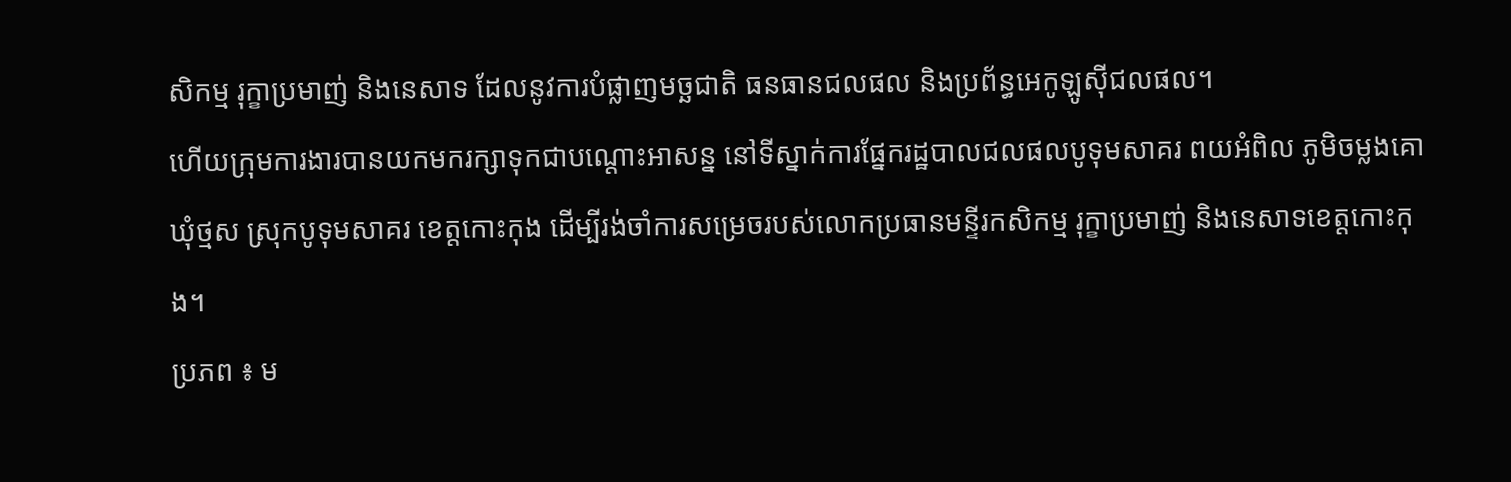សិកម្ម រុក្ខាប្រមាញ់ និងនេសាទ ដែលនូវការបំផ្លាញមច្ឆជាតិ ធនធានជលផល និងប្រព័ន្ធអេកូឡូស៊ីជលផល។
ហើយក្រុមការងារបានយកមករក្សាទុកជាបណ្តោះអាសន្ន នៅទីស្នាក់ការផ្នែករដ្ឋបាលជលផលបូទុមសាគរ ពយអំពិល ភូមិចម្លងគោ ឃុំថ្មស ស្រុកបូទុមសាគរ ខេត្តកោះកុង ដើម្បីរង់ចាំការសម្រេចរបស់លោកប្រធានមន្ទីរកសិកម្ម រុក្ខាប្រមាញ់ និងនេសាទខេត្តកោះកុង។
ប្រភព ៖ ម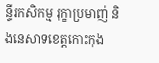ន្ទីរកសិកម្ម រុក្ខាប្រមាញ់ និងនេសាទខេត្តកោះកុង